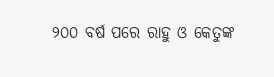୨୦୦ ବର୍ଷ ପରେ ରାହୁ ଓ କେତୁଙ୍କ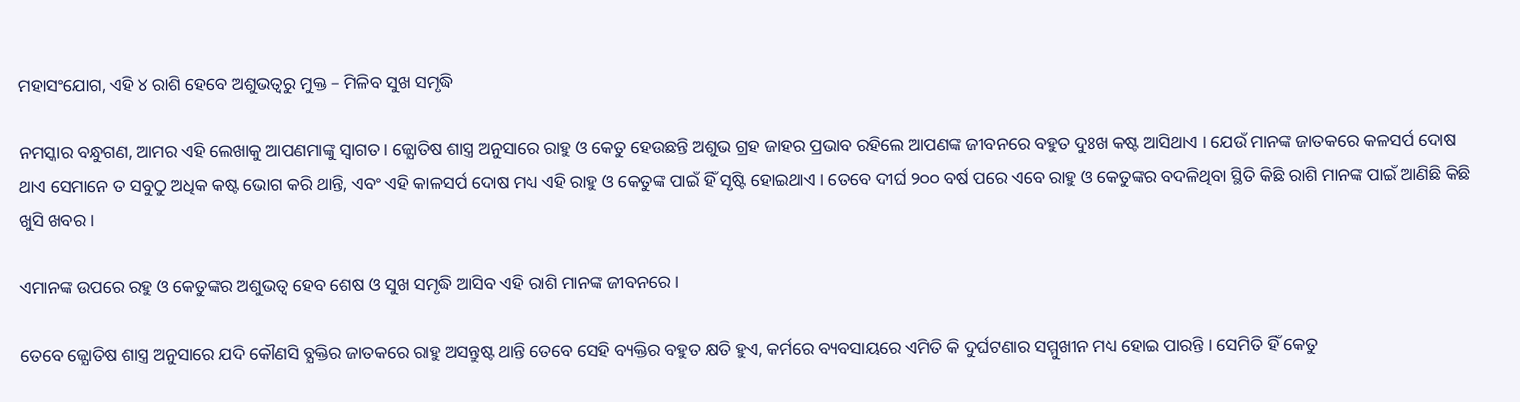ମହାସଂଯୋଗ, ଏହି ୪ ରାଶି ହେବେ ଅଶୁଭତ୍ୱରୁ ମୁକ୍ତ – ମିଳିବ ସୁଖ ସମୃଦ୍ଧି

ନମସ୍କାର ବନ୍ଧୁଗଣ, ଆମର ଏହି ଲେଖାକୁ ଆପଣମାଙ୍କୁ ସ୍ଵାଗତ । ଜ୍ଯୋତିଷ ଶାସ୍ତ୍ର ଅନୁସାରେ ରାହୁ ଓ କେତୁ ହେଉଛନ୍ତି ଅଶୁଭ ଗ୍ରହ ଜାହର ପ୍ରଭାବ ରହିଲେ ଆପଣଙ୍କ ଜୀବନରେ ବହୁତ ଦୁଃଖ କଷ୍ଟ ଆସିଥାଏ । ଯେଉଁ ମାନଙ୍କ ଜାତକରେ କଳସର୍ପ ଦୋଷ ଥାଏ ସେମାନେ ତ ସବୁଠୁ ଅଧିକ କଷ୍ଟ ଭୋଗ କରି ଥାନ୍ତି, ଏବଂ ଏହି କାଳସର୍ପ ଦୋଷ ମଧ୍ୟ ଏହି ରାହୁ ଓ କେତୁଙ୍କ ପାଇଁ ହିଁ ସୃଷ୍ଟି ହୋଇଥାଏ । ତେବେ ଦୀର୍ଘ ୨୦୦ ବର୍ଷ ପରେ ଏବେ ରାହୁ ଓ କେତୁଙ୍କର ବଦଳିଥିବା ସ୍ଥିତି କିଛି ରାଶି ମାନଙ୍କ ପାଇଁ ଆଣିଛି କିଛି ଖୁସି ଖବର ।

ଏମାନଙ୍କ ଉପରେ ରହୁ ଓ କେତୁଙ୍କର ଅଶୁଭତ୍ଵ ହେବ ଶେଷ ଓ ସୁଖ ସମୃଦ୍ଧି ଆସିବ ଏହି ରାଶି ମାନଙ୍କ ଜୀବନରେ ।

ତେବେ ଜ୍ଯୋତିଷ ଶାସ୍ତ୍ର ଅନୁସାରେ ଯଦି କୌଣସି ବ୍ଯକ୍ତିର ଜାତକରେ ରାହୁ ଅସନ୍ତୁଷ୍ଟ ଥାନ୍ତି ତେବେ ସେହି ବ୍ୟକ୍ତିର ବହୁତ କ୍ଷତି ହୁଏ, କର୍ମରେ ବ୍ୟବସାୟରେ ଏମିତି କି ଦୁର୍ଘଟଣାର ସମ୍ମୁଖୀନ ମଧ୍ୟ ହୋଇ ପାରନ୍ତି । ସେମିତି ହିଁ କେତୁ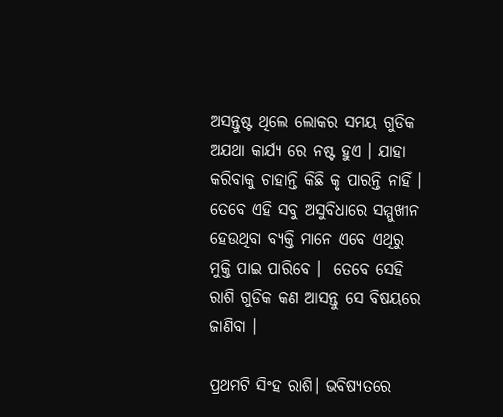ଅସନ୍ତୁଷ୍ଟ ଥିଲେ ଲୋକର ସମୟ ଗୁଡିକ ଅଯଥା କାର୍ଯ୍ୟ ରେ ନଷ୍ଟ ହୁଏ । ଯାହା କରିବାକୁ ଚାହାନ୍ତି କିଛି କୃ ପାରନ୍ତି ନାହିଁ । ତେବେ ଏହି ସବୁ ଅସୁବିଧାରେ ସମ୍ମୁଖୀନ ହେଉଥିବା ବ୍ୟକ୍ତି ମାନେ ଏବେ ଏଥିରୁ ମୁକ୍ତି ପାଇ ପାରିବେ ।  ତେବେ ସେହି ରାଶି ଗୁଡିକ କଣ ଆସନ୍ତୁ ସେ ବିଷୟରେ ଜାଣିବା ।

ପ୍ରଥମଟି ସିଂହ ରାଶି। ଭବିଷ୍ୟତରେ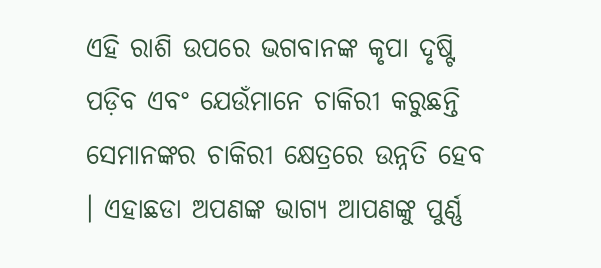ଏହି ରାଶି ଉପରେ ଭଗବାନଙ୍କ କୃପା ଦୃଷ୍ଟି ପଡ଼ିବ ଏବଂ ଯେଉଁମାନେ ଚାକିରୀ କରୁଛନ୍ତି ସେମାନଙ୍କର ଚାକିରୀ କ୍ଷେତ୍ରରେ ଉନ୍ନତି ହେବ । ଏହାଛଡା ଅପଣଙ୍କ ଭାଗ୍ୟ ଆପଣଙ୍କୁ ପୁର୍ଣ୍ଣ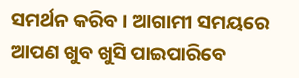ସମର୍ଥନ କରିବ । ଆଗାମୀ ସମୟରେ ଆପଣ ଖୁବ ଖୁସି ପାଇପାରିବେ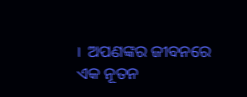।  ଅପଣଙ୍କର ଜୀବନରେ ଏକ ନୂତନ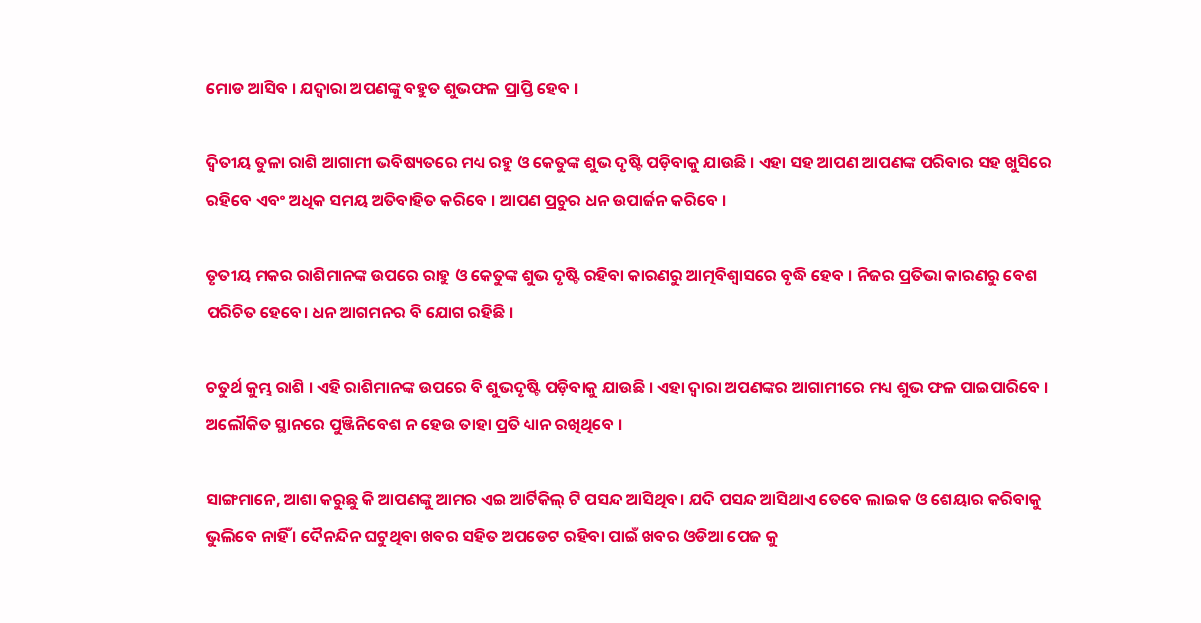ମୋଡ ଆସିବ । ଯଦ୍ଵାରା ଅପଣଙ୍କୁ ବହୁତ ଶୁଭଫଳ ପ୍ରାପ୍ତି ହେବ ।

ଦ୍ୱିତୀୟ ତୁଳା ରାଶି ଆଗାମୀ ଭବିଷ୍ୟତରେ ମଧ୍ୟ ରହୁ ଓ କେତୁଙ୍କ ଶୁଭ ଦୃଷ୍ଟି ପଡ଼ିବାକୁ ଯାଉଛି । ଏହା ସହ ଆପଣ ଆପଣଙ୍କ ପରିବାର ସହ ଖୁସିରେ ରହିବେ ଏବଂ ଅଧିକ ସମୟ ଅତିବାହିତ କରିବେ । ଆପଣ ପ୍ରଚୁର ଧନ ଉପାର୍ଜନ କରିବେ ।

ତୃତୀୟ ମକର ରାଶିମାନଙ୍କ ଉପରେ ରାହୁ ଓ କେତୁଙ୍କ ଶୁଭ ଦୃଷ୍ଟି ରହିବା କାରଣରୁ ଆତ୍ମବିଶ୍ୱାସରେ ବୃଦ୍ଧି ହେବ । ନିଜର ପ୍ରତିଭା କାରଣରୁ ବେଶ ପରିଚିତ ହେବେ। ଧନ ଆଗମନର ବି ଯୋଗ ରହିଛି ।

ଚତୁର୍ଥ କୁମ୍ଭ ରାଶି । ଏହି ରାଶିମାନଙ୍କ ଉପରେ ବି ଶୁଭଦୃଷ୍ଟି ପଡ଼ିବାକୁ ଯାଉଛି । ଏହା ଦ୍ଵାରା ଅପଣଙ୍କର ଆଗାମୀରେ ମଧ୍ୟ ଶୁଭ ଫଳ ପାଇପାରିବେ । ଅଲୌକିତ ସ୍ଥାନରେ ପୁଞ୍ଜିନିବେଶ ନ ହେଉ ତାହା ପ୍ରତି ଧ୍ୟାନ ରଖିଥିବେ ।

ସାଙ୍ଗମାନେ, ଆଶା କରୁଛୁ କି ଆପଣଙ୍କୁ ଆମର ଏଇ ଆର୍ଟିକିଲ୍ ଟି ପସନ୍ଦ ଆସିଥିବ। ଯଦି ପସନ୍ଦ ଆସିଥାଏ ତେବେ ଲାଇକ ଓ ଶେୟାର କରିବାକୁ ଭୁଲିବେ ନାହିଁ । ଦୈନନ୍ଦିନ ଘଟୁଥିବା ଖବର ସହିତ ଅପଡେଟ ରହିବା ପାଇଁ ଖବର ଓଡିଆ ପେଜ କୁ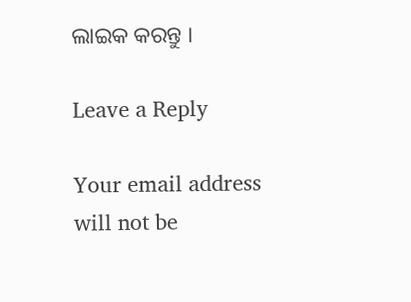ଲାଇକ କରନ୍ତୁ ।

Leave a Reply

Your email address will not be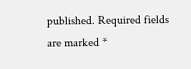published. Required fields are marked *